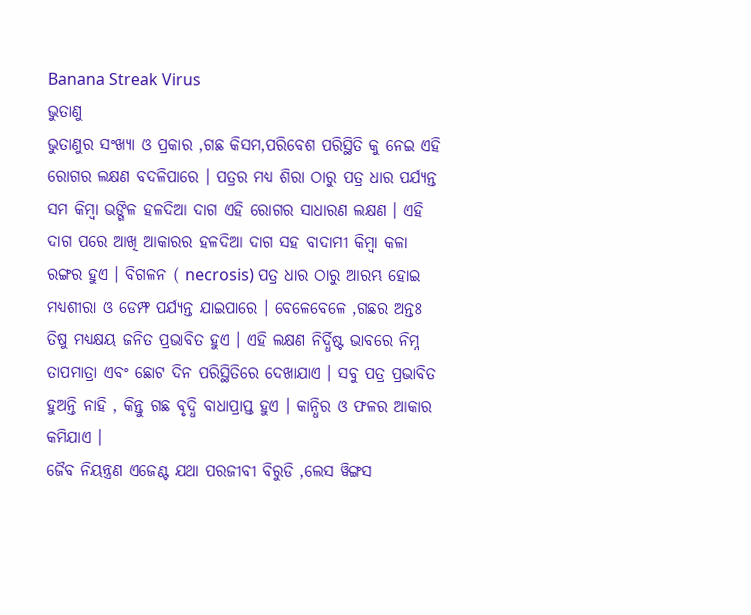Banana Streak Virus
ଭୁତାଣୁ
ଭୁତାଣୁର ସଂଖ୍ୟା ଓ ପ୍ରକାର ,ଗଛ କିସମ,ପରିବେଶ ପରିସ୍ଥିତି କୁ ନେଇ ଏହି ରୋଗର ଲକ୍ଷଣ ବଦଳିପାରେ । ପତ୍ରର ମଧ୍ୟ ଶିରା ଠାରୁ ପତ୍ର ଧାର ପର୍ଯ୍ୟନ୍ତ ସମ କିମ୍ବା ଭଙ୍ଗିଳ ହଳଦିଆ ଦାଗ ଏହି ରୋଗର ସାଧାରଣ ଲକ୍ଷଣ । ଏହି ଦାଗ ପରେ ଆଖି ଆକାରର ହଳଦିଆ ଦାଗ ସହ ବାଦାମୀ କିମ୍ବା କଳା ରଙ୍ଗର ହୁଏ । ବିଗଳନ ( necrosis) ପତ୍ର ଧାର ଠାରୁ ଆରମ୍ଭ ହୋଇ ମଧ୍ୟଶୀରା ଓ ଡେମ୍ଫ ପର୍ଯ୍ୟନ୍ତ ଯାଇପାରେ । ବେଳେବେଳେ ,ଗଛର ଅନ୍ତଃ ତିଷୁ ମଧ୍ୟକ୍ଷୟ ଜନିତ ପ୍ରଭାବିତ ହୁଏ । ଏହି ଲକ୍ଷଣ ନିର୍ଦ୍ଧିଷ୍ଟ ଭାବରେ ନିମ୍ନ ତାପମାତ୍ରା ଏବଂ ଛୋଟ ଦିନ ପରିସ୍ଥିତିରେ ଦେଖାଯାଏ । ସବୁ ପତ୍ର ପ୍ରଭାବିତ ହୁଅନ୍ତି ନାହି , କିନ୍ତୁ ଗଛ ବୃଦ୍ଧି ବାଧାପ୍ରାପ୍ତ ହୁଏ । କାନ୍ଧିର ଓ ଫଳର ଆକାର କମିଯାଏ ।
ଜୈବ ନିୟନ୍ତ୍ରଣ ଏଜେଣ୍ଟ ଯଥା ପରଜୀବୀ ବିରୁଡି ,ଲେସ ୱିଙ୍ଗସ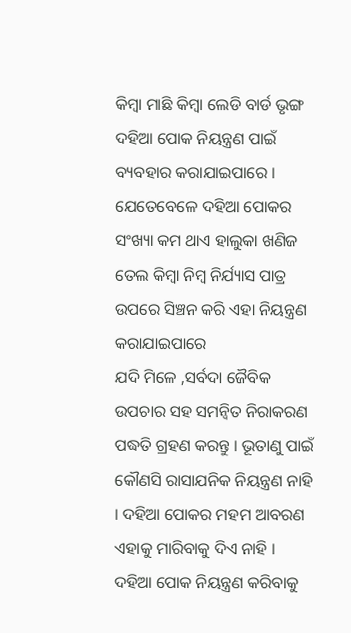କିମ୍ବା ମାଛି କିମ୍ବା ଲେଡି ବାର୍ଡ ଭୃଙ୍ଗ ଦହିଆ ପୋକ ନିୟନ୍ତ୍ରଣ ପାଇଁ ବ୍ୟବହାର କରାଯାଇପାରେ । ଯେତେବେଳେ ଦହିଆ ପୋକର ସଂଖ୍ୟା କମ ଥାଏ ହାଲୁକା ଖଣିଜ ତେଲ କିମ୍ବା ନିମ୍ବ ନିର୍ଯ୍ୟାସ ପାତ୍ର ଉପରେ ସିଞ୍ଚନ କରି ଏହା ନିୟନ୍ତ୍ରଣ କରାଯାଇପାରେ
ଯଦି ମିଳେ ,ସର୍ବଦା ଜୈବିକ ଉପଚାର ସହ ସମନ୍ଵିତ ନିରାକରଣ ପଦ୍ଧତି ଗ୍ରହଣ କରନ୍ତୁ । ଭୂତାଣୁ ପାଇଁ କୌଣସି ରାସାଯନିକ ନିୟନ୍ତ୍ରଣ ନାହି । ଦହିଆ ପୋକର ମହମ ଆବରଣ ଏହାକୁ ମାରିବାକୁ ଦିଏ ନାହି । ଦହିଆ ପୋକ ନିୟନ୍ତ୍ରଣ କରିବାକୁ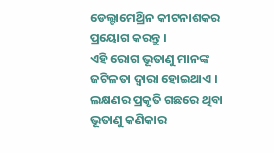ଡେଲ୍ଟାମେଥ୍ରିନ କୀଟନାଶକର ପ୍ରୟୋଗ କରନ୍ତୁ ।
ଏହି ରୋଗ ଭୂତାଣୁ ମାନଙ୍କ ଜଟିଳତା ଦ୍ଵାରା ହୋଇଥାଏ । ଲକ୍ଷଣର ପ୍ରକୃତି ଗଛରେ ଥିବା ଭୂତାଣୁ କଣିକାର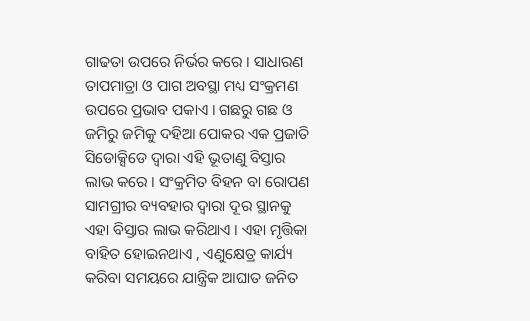ଗାଢତା ଉପରେ ନିର୍ଭର କରେ । ସାଧାରଣ ତାପମାତ୍ରା ଓ ପାଗ ଅବସ୍ଥା ମଧ୍ୟ ସଂକ୍ରମଣ ଉପରେ ପ୍ରଭାବ ପକାଏ । ଗଛରୁ ଗଛ ଓ ଜମିରୁ ଜମିକୁ ଦହିଆ ପୋକର ଏକ ପ୍ରଜାତି ସିଡୋକ୍ସିଡେ ଦ୍ଵାରା ଏହି ଭୂତାଣୁ ବିସ୍ତାର ଲାଭ କରେ । ସଂକ୍ରମିତ ବିହନ ବା ରୋପଣ ସାମଗ୍ରୀର ବ୍ୟବହାର ଦ୍ଵାରା ଦୂର ସ୍ଥାନକୁ ଏହା ବିସ୍ତାର ଲାଭ କରିଥାଏ । ଏହା ମୃତ୍ତିକା ବାହିତ ହୋଇନଥାଏ , ଏଣୁକ୍ଷେତ୍ର କାର୍ଯ୍ୟ କରିବା ସମୟରେ ଯାନ୍ତ୍ରିକ ଆଘାତ ଜନିତ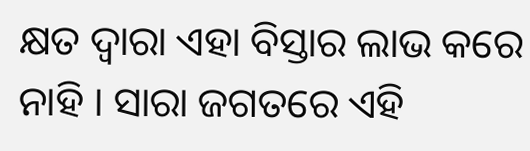କ୍ଷତ ଦ୍ଵାରା ଏହା ବିସ୍ତାର ଲାଭ କରେ ନାହି । ସାରା ଜଗତରେ ଏହି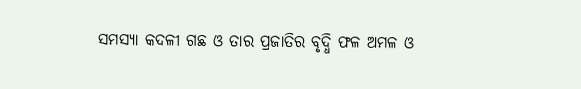ସମସ୍ୟା କଦଳୀ ଗଛ ଓ ତାର ପ୍ରଜାତିର ବୃଦ୍ଧି ଫଳ ଅମଳ ଓ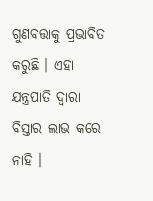ଗୁଣବତ୍ତାକୁ ପ୍ରଭାବିତ କରୁଛି । ଏହା ଯନ୍ତ୍ରପାତି ଦ୍ଵାରା ବିସ୍ତାର ଲାଭ କରେ ନାହି ।